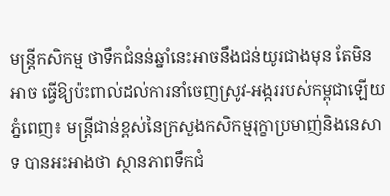មន្ត្រីកសិកម្ម ថាទឹកជំនន់ឆ្នាំនេះអាចនឹងជន់យូរជាងមុន តែមិនអាច ធ្វើឱ្យប៉ះពាល់ដល់ការនាំចេញស្រូវ-អង្កររបស់កម្ពុជាឡើយ
ភ្នំពេញ៖ មន្ត្រីជាន់ខ្ពស់នៃក្រសួងកសិកម្មរុក្ខាប្រមាញ់និងនេសាទ បានអះអាងថា ស្ថានភាពទឹកជំ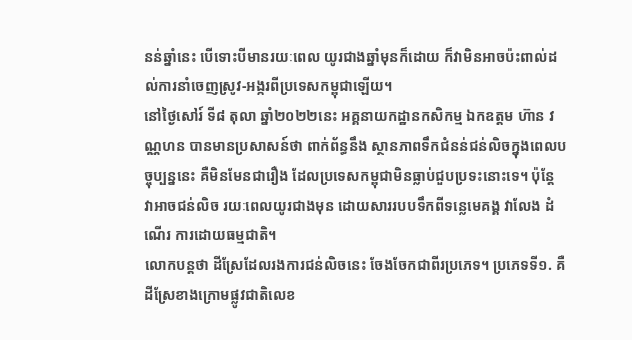នន់ឆ្នាំនេះ បើទោះបីមានរយៈពេល យូរជាងឆ្នាំមុនក៏ដោយ ក៏វាមិនអាចប៉ះពាល់ដល់ការនាំចេញស្រូវ-អង្ករពីប្រទេសកម្ពុជាឡើយ។
នៅថ្ងៃសៅរ៍ ទី៨ តុលា ឆ្នាំ២០២២នេះ អគ្គនាយកដ្ឋានកសិកម្ម ឯកឧត្តម ហ៊ាន វណ្ណហន បានមានប្រសាសន៍ថា ពាក់ព័ន្ធនឹង ស្ថានភាពទឹកជំនន់ជន់លិចក្នុងពេលបច្ចុប្បន្ននេះ គឺមិនមែនជារឿង ដែលប្រទេសកម្ពុជាមិនធ្លាប់ជួបប្រទះនោះទេ។ ប៉ុន្តែ វាអាចជន់លិច រយៈពេលយូរជាងមុន ដោយសាររបបទឹកពីទន្លេមេគង្គ វាលែង ដំណើរ ការដោយធម្មជាតិ។
លោកបន្តថា ដីស្រែដែលរងការជន់លិចនេះ ចែងចែកជាពីរប្រភេទ។ ប្រភេទទី១. គឺដីស្រែខាងក្រោមផ្លូវជាតិលេខ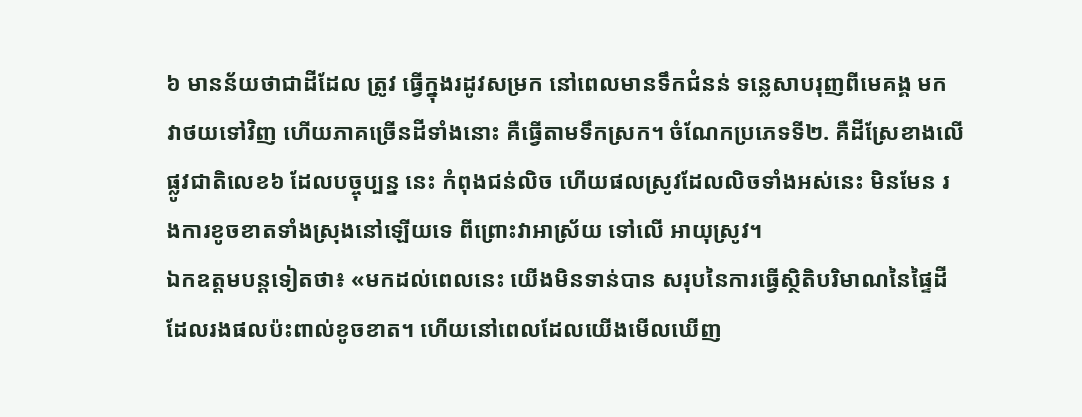៦ មានន័យថាជាដីដែល ត្រូវ ធ្វើក្នុងរដូវសម្រក នៅពេលមានទឹកជំនន់ ទន្លេសាបរុញពីមេគង្គ មក វាថយទៅវិញ ហើយភាគច្រើនដីទាំងនោះ គឺធ្វើតាមទឹកស្រក។ ចំណែកប្រភេទទី២. គឺដីស្រែខាងលើផ្លូវជាតិលេខ៦ ដែលបច្ចុប្បន្ន នេះ កំពុងជន់លិច ហើយផលស្រូវដែលលិចទាំងអស់នេះ មិនមែន រងការខូចខាតទាំងស្រុងនៅឡើយទេ ពីព្រោះវាអាស្រ័យ ទៅលើ អាយុស្រូវ។
ឯកឧត្តមបន្តទៀតថា៖ «មកដល់ពេលនេះ យើងមិនទាន់បាន សរុបនៃការធ្វើសិ្ថតិបរិមាណនៃផ្ទៃដីដែលរងផលប៉ះពាល់ខូចខាត។ ហើយនៅពេលដែលយើងមើលឃើញ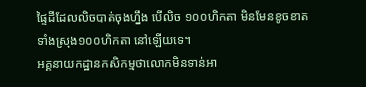ផ្ទៃដីដែលលិចបាត់ចុងហ្នឹង បើលិច ១០០ហិកតា មិនមែនខូចខាតទាំងស្រុង១០០ហិកតា នៅឡើយទេ។
អគ្គនាយកដ្ឋានកសិកម្មថាលោកមិនទាន់អា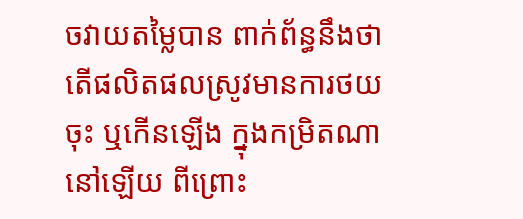ចវាយតម្លៃបាន ពាក់ព័ន្ធនឹងថាតើផលិតផលស្រូវមានការថយចុះ ឬកើនឡើង ក្នុងកម្រិតណានៅឡើយ ពីព្រោះ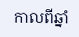កាលពីឆ្នាំ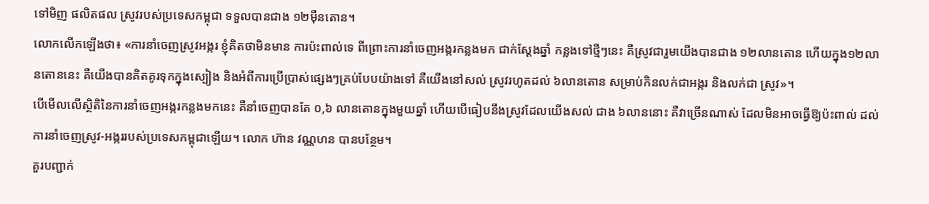ទៅមិញ ផលិតផល ស្រូវរបស់ប្រទេសកម្ពុជា ទទួលបានជាង ១២ម៉ឺនតោន។
លោកលើកឡើងថា៖ «ការនាំចេញស្រូវអង្ករ ខ្ញុំគិតថាមិនមាន ការប៉ះពាល់ទេ ពីព្រោះការនាំចេញអង្ករកន្លងមក ជាក់ស្ដែងឆ្នាំ កន្លងទៅថ្មីៗនេះ គឺស្រូវជារួមយើងបានជាង ១២លានតោន ហើយក្នុង១២លានតោននេះ គឺយើងបានគិតគូរទុកក្នុងស្បៀង និងអំពីការប្រើប្រាស់ផ្សេងៗគ្រប់បែបយ៉ាងទៅ គឺយើងនៅសល់ ស្រូវរហូតដល់ ៦លានតោន សម្រាប់កិនលក់ជាអង្ករ និងលក់ជា ស្រូវ»។
បើមើលលើសិ្ថតិនៃការនាំចេញអង្ករកន្លងមកនេះ គឺនាំចេញបានតែ ០,៦ លានតោនក្នុងមួយឆ្នាំ ហើយបើធៀបនឹងស្រូវដែលយើងសល់ ជាង ៦លាននោះ គឺវាច្រើនណាស់ ដែលមិនអាចធ្វើឱ្យប៉ះពាល់ ដល់ការនាំចេញស្រូវ-អង្កររបស់ប្រទេសកម្ពុជាឡើយ។ លោក ហ៊ាន វណ្ណហន បានបន្ថែម។
គួរបញ្ជាក់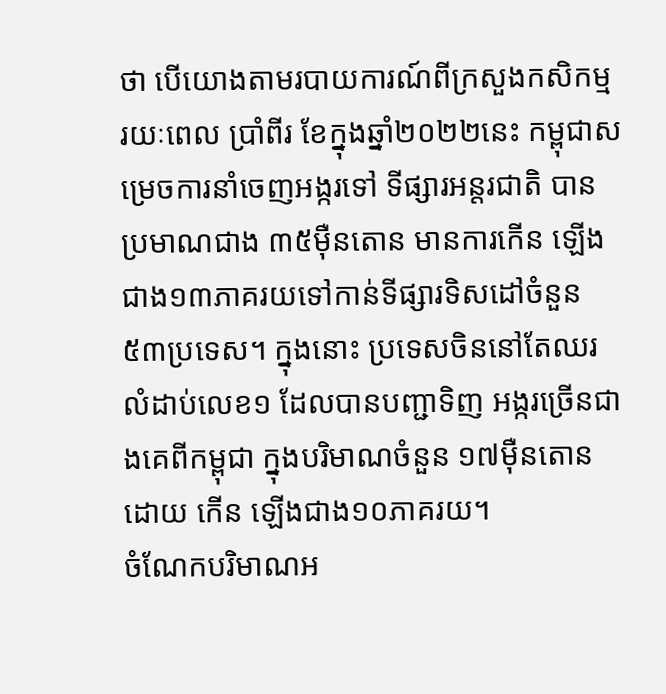ថា បើយោងតាមរបាយការណ៍ពីក្រសួងកសិកម្ម រយៈពេល ប្រាំពីរ ខែក្នុងឆ្នាំ២០២២នេះ កម្ពុជាសម្រេចការនាំចេញអង្ករទៅ ទីផ្សារអន្តរជាតិ បានប្រមាណជាង ៣៥ម៉ឺនតោន មានការកើន ឡើងជាង១៣ភាគរយទៅកាន់ទីផ្សារទិសដៅចំនួន ៥៣ប្រទេស។ ក្នុងនោះ ប្រទេសចិននៅតែឈរលំដាប់លេខ១ ដែលបានបញ្ជាទិញ អង្ករច្រើនជាងគេពីកម្ពុជា ក្នុងបរិមាណចំនួន ១៧ម៉ឺនតោន ដោយ កើន ឡើងជាង១០ភាគរយ។
ចំណែកបរិមាណអ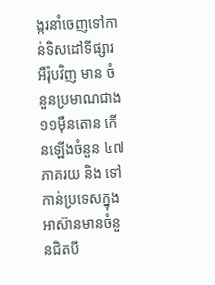ង្ករនាំចេញទៅកាន់ទិសដៅទីផ្សារអឺរ៉ុបវិញ មាន ចំនួនប្រមាណជាង ១១ម៉ឺនតោន កើនឡើងចំនួន ៤៧ភាគរយ និង ទៅកាន់ប្រទេសក្នុងអាស៊ានមានចំនួនជិតបី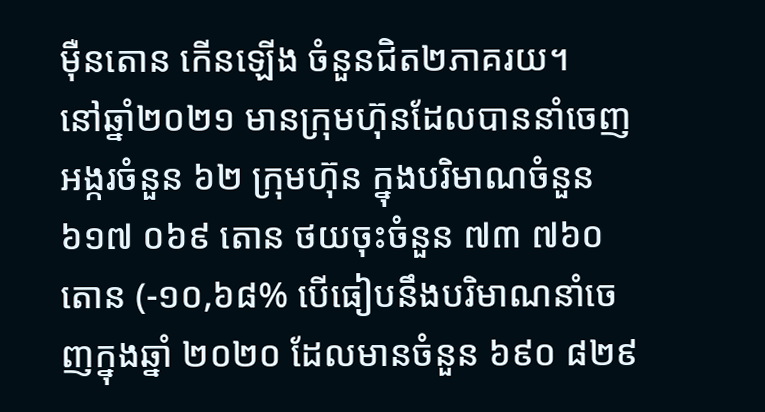ម៉ឺនតោន កើនឡើង ចំនួនជិត២ភាគរយ។
នៅឆ្នាំ២០២១ មានក្រុមហ៊ុនដែលបាននាំចេញអង្ករចំនួន ៦២ ក្រុមហ៊ុន ក្នុងបរិមាណចំនួន ៦១៧ ០៦៩ តោន ថយចុះចំនួន ៧៣ ៧៦០ តោន (-១០,៦៨% បើធៀបនឹងបរិមាណនាំចេញក្នុងឆ្នាំ ២០២០ ដែលមានចំនួន ៦៩០ ៨២៩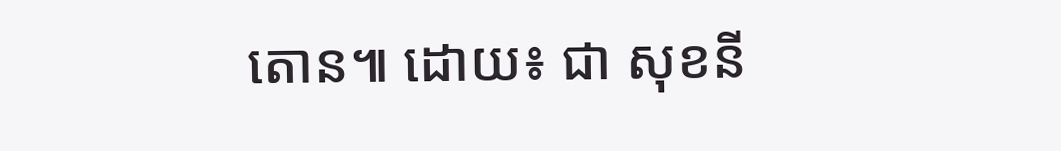តោន៕ ដោយ៖ ជា សុខនី